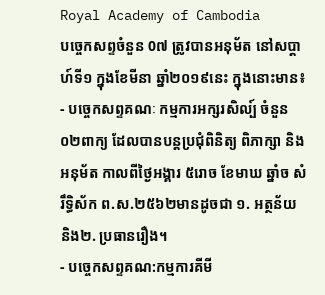Royal Academy of Cambodia
បច្ចេកសព្ទចំនួន 0៧ ត្រូវបានអនុម័ត នៅសប្តាហ៍ទី១ ក្នុងខែមីនា ឆ្នាំ២០១៩នេះ ក្នុងនោះមាន៖
- បច្ចេកសព្ទគណៈ កម្មការអក្សរសិល្ប៍ ចំនួន០២ពាក្យ ដែលបានបន្តប្រជុំពិនិត្យ ពិភាក្សា និងអនុម័ត កាលពីថ្ងៃអង្គារ ៥រោច ខែមាឃ ឆ្នាំច សំរឹទ្ធិស័ក ព.ស.២៥៦២មានដូចជា ១. អត្ថន័យ និង២. ប្រធានរឿង។
- បច្ចេកសព្ទគណ:កម្មការគីមី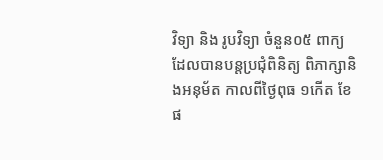វិទ្យា និង រូបវិទ្យា ចំនួន០៥ ពាក្យ ដែលបានបន្តប្រជុំពិនិត្យ ពិភាក្សានិងអនុម័ត កាលពីថ្ងៃពុធ ១កើត ខែផ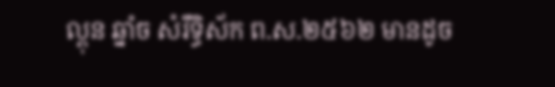ល្គុន ឆ្នាំច សំរឹទ្ធិស័ក ព.ស.២៥៦២ មានដូច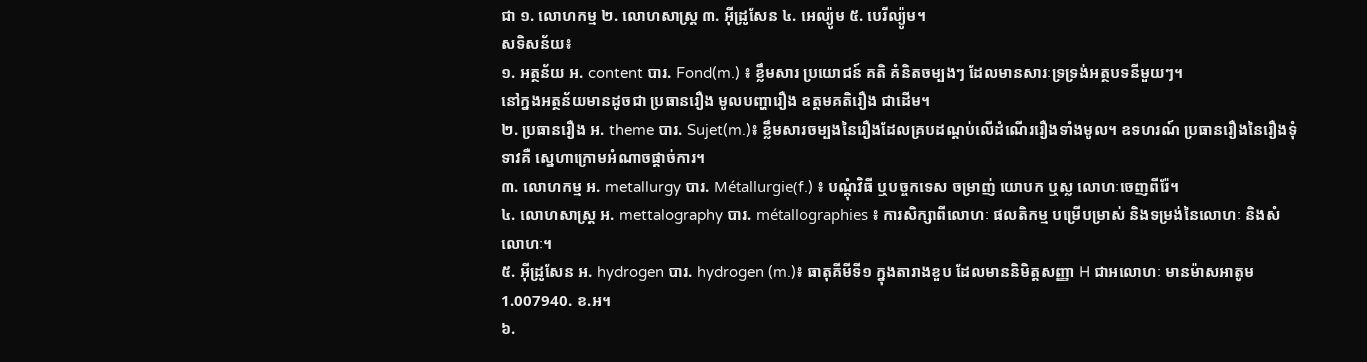ជា ១. លោហកម្ម ២. លោហសាស្ត្រ ៣. អ៊ីដ្រូសែន ៤. អេល្យ៉ូម ៥. បេរីល្យ៉ូម។
សទិសន័យ៖
១. អត្ថន័យ អ. content បារ. Fond(m.) ៖ ខ្លឹមសារ ប្រយោជន៍ គតិ គំនិតចម្បងៗ ដែលមានសារៈទ្រទ្រង់អត្ថបទនីមួយៗ។
នៅក្នងអត្ថន័យមានដូចជា ប្រធានរឿង មូលបញ្ហារឿង ឧត្តមគតិរឿង ជាដើម។
២. ប្រធានរឿង អ. theme បារ. Sujet(m.)៖ ខ្លឹមសារចម្បងនៃរឿងដែលគ្របដណ្តប់លើដំណើររឿងទាំងមូល។ ឧទហរណ៍ ប្រធានរឿងនៃរឿងទុំទាវគឺ ស្នេហាក្រោមអំណាចផ្តាច់ការ។
៣. លោហកម្ម អ. metallurgy បារ. Métallurgie(f.) ៖ បណ្តុំវិធី ឬបច្ចកទេស ចម្រាញ់ យោបក ឬស្ល លោហៈចេញពីរ៉ែ។
៤. លោហសាស្ត្រ អ. mettalography បារ. métallographies ៖ ការសិក្សាពីលោហៈ ផលតិកម្ម បម្រើបម្រាស់ និងទម្រង់នៃលោហៈ និងសំលោហៈ។
៥. អ៊ីដ្រូសែន អ. hydrogen បារ. hydrogen (m.)៖ ធាតុគីមីទី១ ក្នុងតារាងខួប ដែលមាននិមិត្តសញ្ញា H ជាអលោហៈ មានម៉ាសអាតូម 1.007940. ខ.អ។
៦.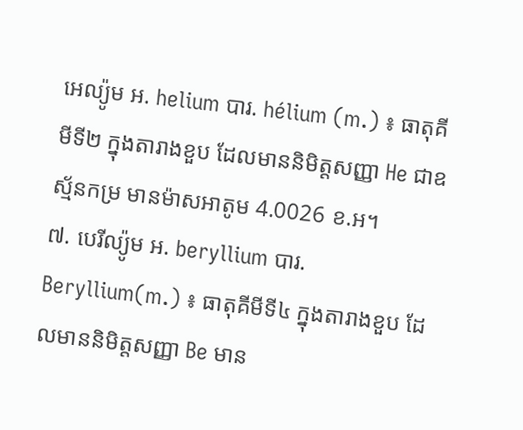អេល្យ៉ូម អ. helium បារ. hélium (m.) ៖ ធាតុគីមីទី២ ក្នុងតារាងខួប ដែលមាននិមិត្តសញ្ញា He ជាឧស្ម័នកម្រ មានម៉ាសអាតូម 4.0026 ខ.អ។
៧. បេរីល្យ៉ូម អ. beryllium បារ. Beryllium(m.) ៖ ធាតុគីមីទី៤ ក្នុងតារាងខួប ដែលមាននិមិត្តសញ្ញា Be មាន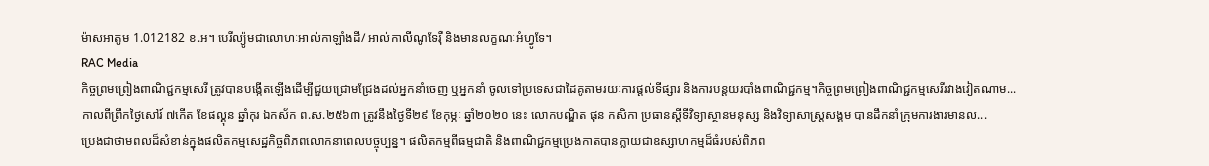ម៉ាសអាតូម 1.012182 ខ.អ។ បេរីល្យ៉ូមជាលោហៈអាល់កាឡាំងដី/ អាល់កាលីណូទែរ៉ឺ និងមានលក្ខណៈអំហ្វូទែ។
RAC Media
កិច្ចព្រមព្រៀងពាណិជ្ជកម្មសេរី ត្រូវបានបង្កើតឡើងដើម្បីជួយជ្រោមជ្រែងដល់អ្នកនាំចេញ ឬអ្នកនាំ ចូលទៅប្រទេសជាដៃគូតាមរយៈការផ្តល់ទីផ្សារ និងការបន្តយរបាំងពាណិជ្ជកម្ម។កិច្ចព្រមព្រៀងពាណិជ្ជកម្មសេរីរវាងវៀតណាម...
កាលពីព្រឹកថ្ងៃសៅរ៍ ៧កើត ខែផល្គុន ឆ្នាំកុរ ឯកស័ក ព.ស.២៥៦៣ ត្រូវនឹងថ្ងៃទី២៩ ខែកុម្ភៈ ឆ្នាំ២០២០ នេះ លោកបណ្ឌិត ផុន កសិកា ប្រធានស្ដីទីវិទ្យាស្ថានមនុស្ស និងវិទ្យាសាស្ត្រសង្គម បានដឹកនាំក្រុមការងារមានល...
ប្រេងជាថាមពលដ៏សំខាន់ក្នុងផលិតកម្មសេដ្ឋកិច្ចពិភពលោកនាពេលបច្ចុប្បន្ន។ ផលិតកម្មពីធម្មជាតិ និងពាណិជ្ជកម្មប្រេងកាតបានក្លាយជាឧស្សាហកម្មដ៏ធំរបស់ពិភព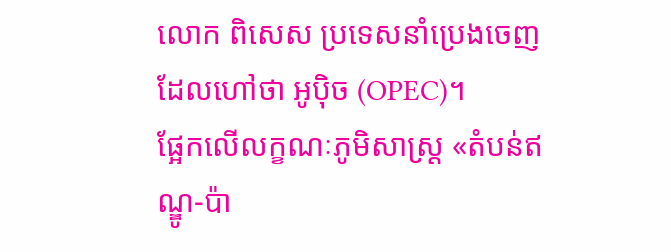លោក ពិសេស ប្រទេសនាំប្រេងចេញដែលហៅថា អូប៉ិច (OPEC)។
ផ្អែកលើលក្ខណៈភូមិសាស្ត្រ «តំបន់ឥណ្ឌូ-ប៉ា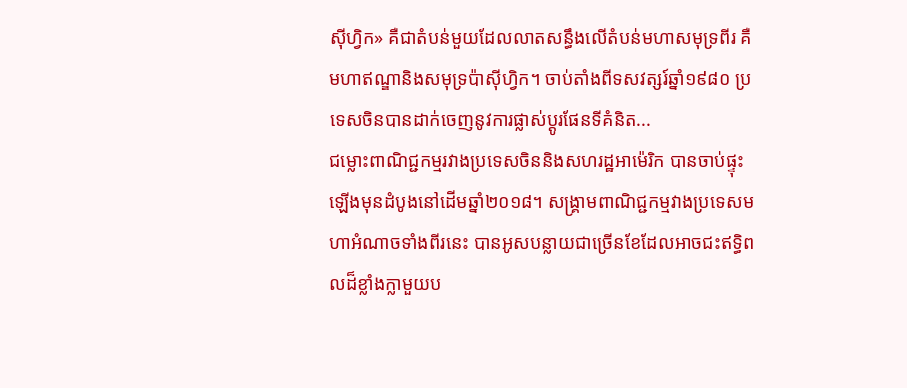ស៊ីហ្វិក» គឺជាតំបន់មួយដែលលាតសន្ធឹងលើតំបន់មហាសមុទ្រពីរ គឺមហាឥណ្ឌានិងសមុទ្រប៉ាស៊ីហ្វិក។ ចាប់តាំងពីទសវត្សរ៍ឆ្នាំ១៩៨០ ប្រទេសចិនបានដាក់ចេញនូវការផ្លាស់ប្តូរផែនទីគំនិត...
ជម្លោះពាណិជ្ជកម្មរវាងប្រទេសចិននិងសហរដ្ឋអាម៉េរិក បានចាប់ផ្ទុះឡើងមុនដំបូងនៅដើមឆ្នាំ២០១៨។ សង្រ្គាមពាណិជ្ជកម្មវាងប្រទេសមហាអំណាចទាំងពីរនេះ បានអូសបន្លាយជាច្រើនខែដែលអាចជះឥទ្ធិពលដ៏ខ្លាំងក្លាមួយប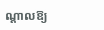ណ្តាលឱ្យ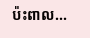ប៉ះពាល...